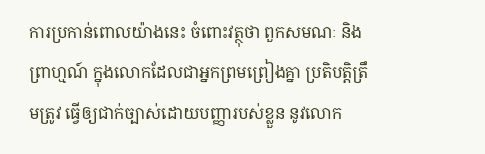ការប្រកាន់ពោលយ៉ាងនេះ ចំពោះវត្ថុថា ពួកសមណៈ និងព្រាហ្មណ៍ ក្នុងលោកដែលជាអ្នកព្រមព្រៀងគ្នា ប្រតិបត្តិត្រឹមត្រូវ ធ្វើឲ្យជាក់ច្បាស់ដោយបញ្ញារបស់ខ្លួន នូវលោក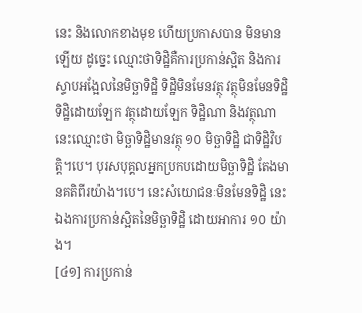នេះ និងលោកខាងមុខ ហើយប្រកាសបាន មិនមានឡើយ ដូច្នេះ ឈ្មោះថាទិដ្ឋិគឺការប្រកាន់ស្អិត និងការស្ទាបអង្អែលនៃមិច្ឆាទិដ្ឋិ ទិដ្ឋិមិនមែនវត្ថុ វត្ថុមិនមែនទិដ្ឋិ ទិដ្ឋិដោយឡែក វត្ថុដោយឡែក ទិដ្ឋិណា និងវត្ថុណា នេះឈ្មោះថា មិច្ឆាទិដ្ឋិមានវត្ថុ ១០ មិច្ឆាទិដ្ឋិ ជាទិដ្ឋិវិបត្តិ។បេ។ បុរសបុគ្គលអ្នកប្រកបដោយមិច្ឆាទិដ្ឋិ តែងមានគតិពីរយ៉ាង។បេ។ នេះសំយោជនៈមិនមែនទិដ្ឋិ នេះឯងការប្រកាន់ស្អិតនៃមិច្ឆាទិដ្ឋិ ដោយអាការ ១០ យ៉ាង។
[៤១] ការប្រកាន់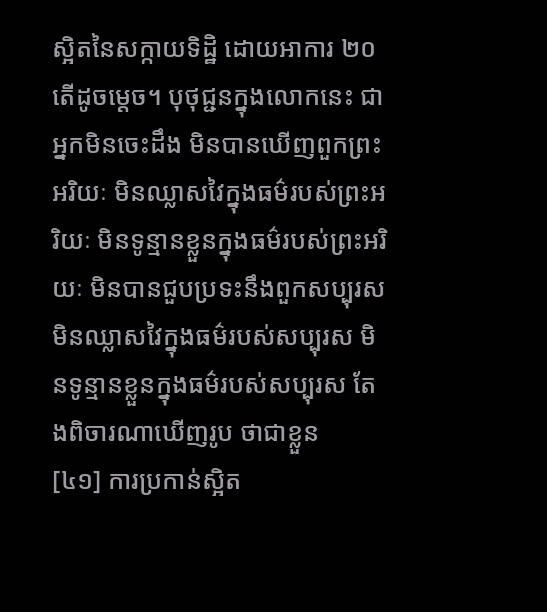ស្អិតនៃសក្កាយទិដ្ឋិ ដោយអាការ ២០ តើដូចម្ដេច។ បុថុជ្ជនក្នុងលោកនេះ ជាអ្នកមិនចេះដឹង មិនបានឃើញពួកព្រះអរិយៈ មិនឈ្លាសវៃក្នុងធម៌របស់ព្រះអរិយៈ មិនទូន្មានខ្លួនក្នុងធម៌របស់ព្រះអរិយៈ មិនបានជួបប្រទះនឹងពួកសប្បុរស មិនឈ្លាសវៃក្នុងធម៌របស់សប្បុរស មិនទូន្មានខ្លួនក្នុងធម៌របស់សប្បុរស តែងពិចារណាឃើញរូប ថាជាខ្លួន
[៤១] ការប្រកាន់ស្អិត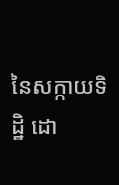នៃសក្កាយទិដ្ឋិ ដោ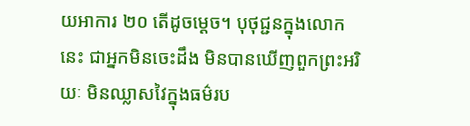យអាការ ២០ តើដូចម្ដេច។ បុថុជ្ជនក្នុងលោកនេះ ជាអ្នកមិនចេះដឹង មិនបានឃើញពួកព្រះអរិយៈ មិនឈ្លាសវៃក្នុងធម៌រប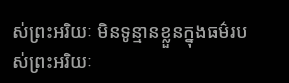ស់ព្រះអរិយៈ មិនទូន្មានខ្លួនក្នុងធម៌របស់ព្រះអរិយៈ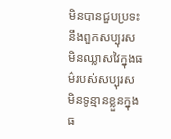មិនបានជួបប្រទះនឹងពួកសប្បុរស មិនឈ្លាសវៃក្នុងធម៌របស់សប្បុរស មិនទូន្មានខ្លួនក្នុងធ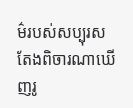ម៌របស់សប្បុរស តែងពិចារណាឃើញរូ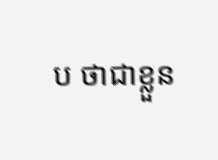ប ថាជាខ្លួន